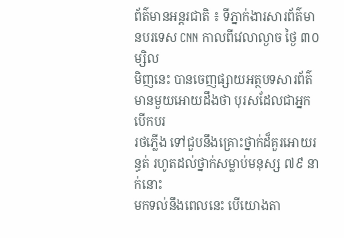ព័ត៌មានអន្តរជាតិ ៖ ទីភ្នាក់ងារសារព័ត៌មានបរទេស CNN កាលពីវេលាល្ងាច ថ្ងៃ ៣០ ម្សិល
មិញនេះ បានចេញផ្សាយអត្ថបទសារព័ត៌មានមួយអោយដឹងថា បុរសដែលជាអ្នកបើកបរ
រថភ្លើង ទៅជួបនឹងគ្រោះថ្នាក់ដ៏គួរអោយរន្ធត់ រហូតដល់ថ្នាក់សម្លាប់មនុស្ស ៧៩ នាក់នោះ
មកទល់នឹងពេលនេះ បើយោងតា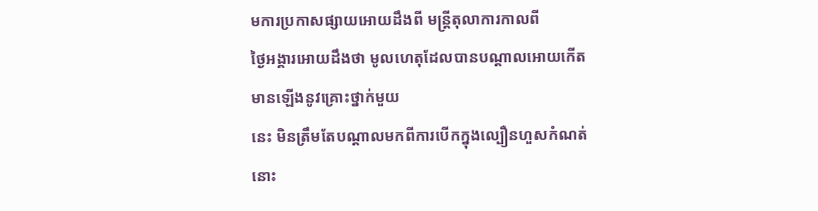មការប្រកាសផ្សាយអោយដឹងពី មន្រ្តីតុលាការកាលពី
ថ្ងៃអង្គារអោយដឹងថា មូលហេតុដែលបានបណ្តាលអោយកើតមានឡើងនូវគ្រោះថ្នាក់មួយ
នេះ មិនត្រឹមតែបណ្តាលមកពីការបើកក្នុងល្បឿនហួសកំណត់នោះ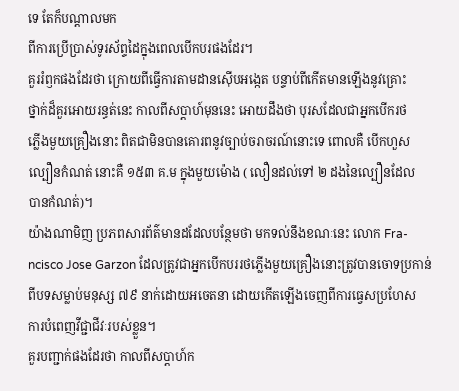ទេ តែក៏បណ្តាលមក
ពីការប្រើប្រាស់ទូរស័ព្ទដៃក្នុងពេលបើកបរផងដែរ។
គួររំឭកផងដែរថា ក្រោយពីធ្វើការតាមដានស៊ើបអង្កេត បន្ទាប់ពីកើតមានឡើងនូវគ្រោះ
ថ្នាក់ដ៏គួរអោយរន្ធត់នេះ កាលពីសប្តាហ៍មុននេះ អោយដឹងថា បុរសដែលជាអ្នកបើករថ
ភ្លើងមួយគ្រឿងនោះ ពិតជាមិនបានគោរពនូវច្បាប់ចរាចរណ៍នោះទេ ពោលគឺ បើកហួស
ល្បឿនកំណត់ នោះគឺ ១៥៣ គ.ម ក្នុងមួយម៉ោង ( លឿនដល់ទៅ ២ ដងនៃល្បឿនដែល
បានកំណត់)។
យ៉ាងណាមិញ ប្រភពសារព័ត៌មានដដែលបន្ថែមថា មកទល់នឹងខណៈនេះ លោក Fra-
ncisco Jose Garzon ដែលត្រូវជាអ្នកបើកបររថភ្លើងមួយគ្រឿងនោះត្រូវបានចោទប្រកាន់
ពីបទសម្លាប់មនុស្ស ៧៩ នាក់ដោយអចេតនា ដោយកើតឡើងចេញពីការធ្វេសប្រហែស
ការបំពេញវីជ្ជាជីវៈរបស់ខ្លួន។
គួរបញ្ជាក់ផងដែរថា កាលពីសប្តាហ៍ក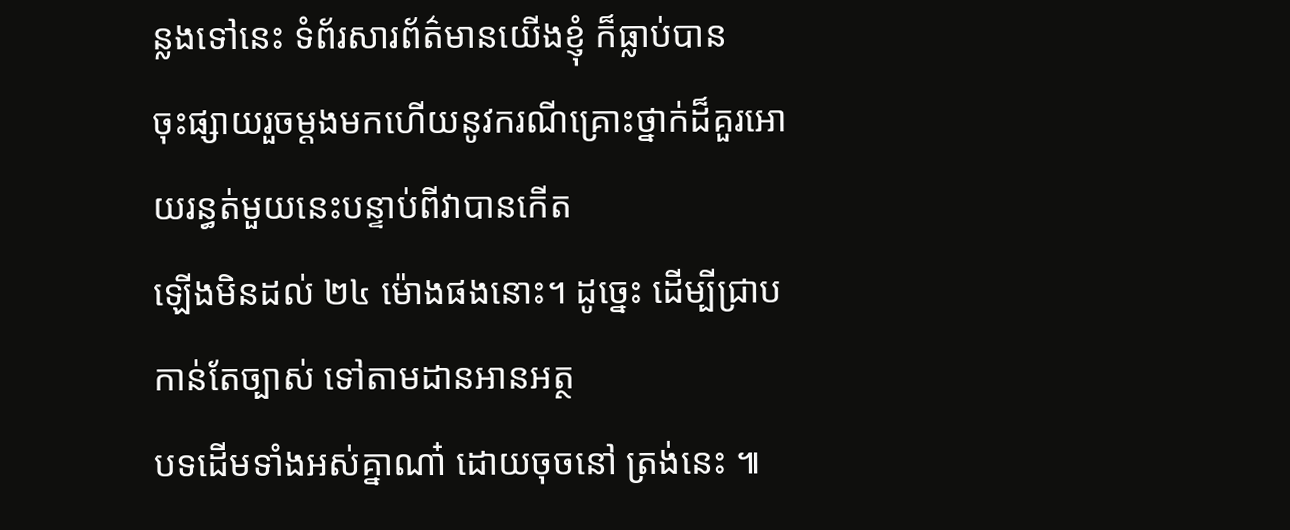ន្លងទៅនេះ ទំព័រសារព័ត៌មានយើងខ្ញុំ ក៏ធ្លាប់បាន
ចុះផ្សាយរួចម្តងមកហើយនូវករណីគ្រោះថ្នាក់ដ៏គួរអោយរន្ធត់មួយនេះបន្ទាប់ពីវាបានកើត
ឡើងមិនដល់ ២៤ ម៉ោងផងនោះ។ ដូច្នេះ ដើម្បីជ្រាបកាន់តែច្បាស់ ទៅតាមដានអានអត្ថ
បទដើមទាំងអស់គ្នាណា៎ ដោយចុចនៅ ត្រង់នេះ ៕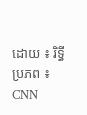ដោយ ៖ រិទ្ធី
ប្រភព ៖ CNN